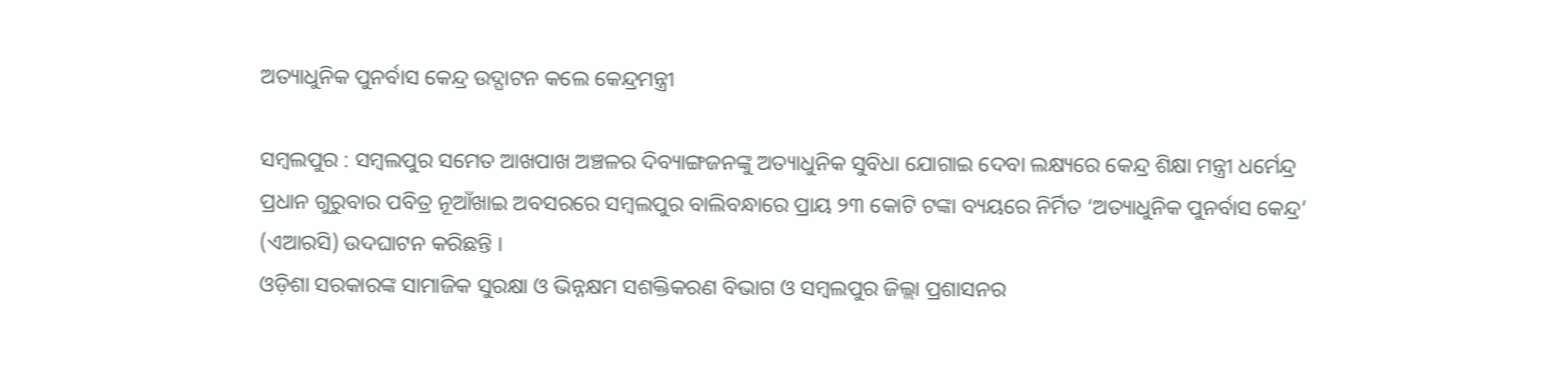ଅତ୍ୟାଧୁନିକ ପୁନର୍ବାସ କେନ୍ଦ୍ର ଉଦ୍ଘାଟନ କଲେ କେନ୍ଦ୍ରମନ୍ତ୍ରୀ

ସମ୍ବଲପୁର : ସମ୍ବଲପୁର ସମେତ ଆଖପାଖ ଅଞ୍ଚଳର ଦିବ୍ୟାଙ୍ଗଜନଙ୍କୁ ଅତ୍ୟାଧୁନିକ ସୁବିଧା ଯୋଗାଇ ଦେବା ଲକ୍ଷ୍ୟରେ କେନ୍ଦ୍ର ଶିକ୍ଷା ମନ୍ତ୍ରୀ ଧର୍ମେନ୍ଦ୍ର ପ୍ରଧାନ ଗୁରୁବାର ପବିତ୍ର ନୂଆଁଖାଇ ଅବସରରେ ସମ୍ବଲପୁର ବାଲିବନ୍ଧାରେ ପ୍ରାୟ ୨୩ କୋଟି ଟଙ୍କା ବ୍ୟୟରେ ନିର୍ମିତ ‘ଅତ୍ୟାଧୁନିକ ପୁନର୍ବାସ କେନ୍ଦ୍ର’ (ଏଆରସି) ଉଦଘାଟନ କରିଛନ୍ତି ।
ଓଡ଼ିଶା ସରକାରଙ୍କ ସାମାଜିକ ସୁରକ୍ଷା ଓ ଭିନ୍ନକ୍ଷମ ସଶକ୍ତିକରଣ ବିଭାଗ ଓ ସମ୍ବଲପୁର ଜିଲ୍ଲା ପ୍ରଶାସନର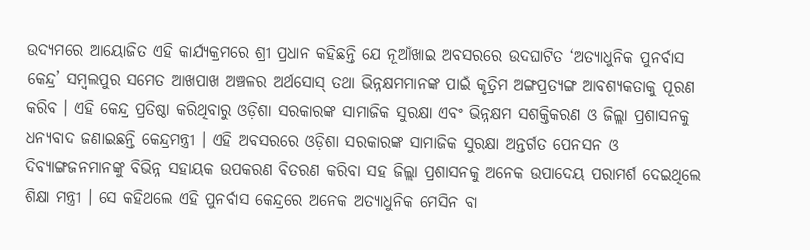ଉଦ୍ୟମରେ ଆୟୋଜିତ ଏହି କାର୍ଯ୍ୟକ୍ରମରେ ଶ୍ରୀ ପ୍ରଧାନ କହିଛନ୍ତି ଯେ ନୂଆଁଖାଇ ଅବସରରେ ଉଦଘାଟିତ ‘ଅତ୍ୟାଧୁନିକ ପୁନର୍ବାସ କେନ୍ଦ୍ର’ ସମ୍ବଲପୁର ସମେତ ଆଖପାଖ ଅଞ୍ଚଳର ଅର୍ଥସୋସ୍ ତଥା ଭିନ୍ନକ୍ଷମମାନଙ୍କ ପାଇଁ କୃତ୍ରିମ ଅଙ୍ଗପ୍ରତ୍ୟଙ୍ଗ ଆବଶ୍ୟକତାକୁ ପୂରଣ କରିବ । ଏହି କେନ୍ଦ୍ର ପ୍ରତିଷ୍ଠା କରିଥିବାରୁ ଓଡ଼ିଶା ସରକାରଙ୍କ ସାମାଜିକ ସୁରକ୍ଷା ଏବଂ ଭିନ୍ନକ୍ଷମ ସଶକ୍ତିକରଣ ଓ ଜିଲ୍ଲା ପ୍ରଶାସନକୁ ଧନ୍ୟବାଦ ଜଣାଇଛନ୍ତି କେନ୍ଦ୍ରମନ୍ତ୍ରୀ । ଏହି ଅବସରରେ ଓଡ଼ିଶା ସରକାରଙ୍କ ସାମାଜିକ ସୁରକ୍ଷା ଅନ୍ତର୍ଗତ ପେନସନ ଓ ଦିବ୍ୟାଙ୍ଗଜନମାନଙ୍କୁ ବିଭିନ୍ନ ସହାୟକ ଉପକରଣ ବିତରଣ କରିବା ସହ ଜିଲ୍ଲା ପ୍ରଶାସନକୁ ଅନେକ ଉପାଦେୟ ପରାମର୍ଶ ଦେଇଥିଲେ ଶିକ୍ଷା ମନ୍ତ୍ରୀ । ସେ କହିଥଲେ ଏହି ପୁନର୍ବାସ କେନ୍ଦ୍ରରେ ଅନେକ ଅତ୍ୟାଧୁନିକ ମେସିନ ବା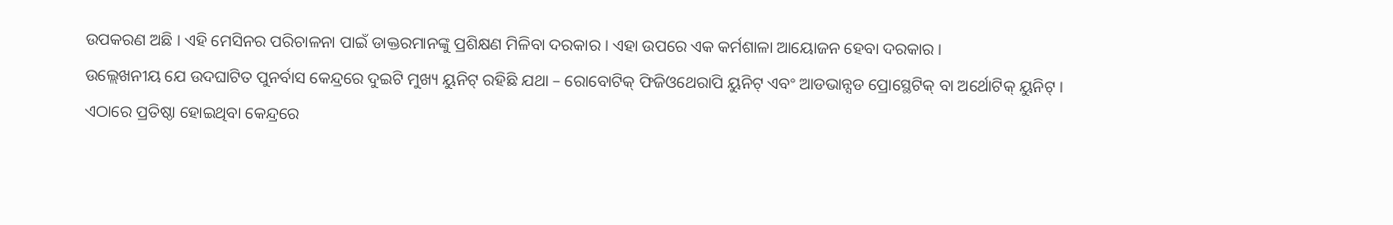ଉପକରଣ ଅଛି । ଏହି ମେସିନର ପରିଚାଳନା ପାଇଁ ଡାକ୍ତରମାନଙ୍କୁ ପ୍ରଶିକ୍ଷଣ ମିଳିବା ଦରକାର । ଏହା ଉପରେ ଏକ କର୍ମଶାଳା ଆୟୋଜନ ହେବା ଦରକାର ।
ଉଲ୍ଲେଖନୀୟ ଯେ ଉଦଘାଟିତ ପୁନର୍ବାସ କେନ୍ଦ୍ରରେ ଦୁଇଟି ମୁଖ୍ୟ ୟୁନିଟ୍ ରହିଛି ଯଥା – ରୋବୋଟିକ୍ ଫିଜିଓଥେରାପି ୟୁନିଟ୍ ଏବଂ ଆଡଭାନ୍ସଡ ପ୍ରୋସ୍ଥେଟିକ୍ ବା ଅର୍ଥୋଟିକ୍ ୟୁନିଟ୍ । ଏଠାରେ ପ୍ରତିଷ୍ଠା ହୋଇଥିବା କେନ୍ଦ୍ରରେ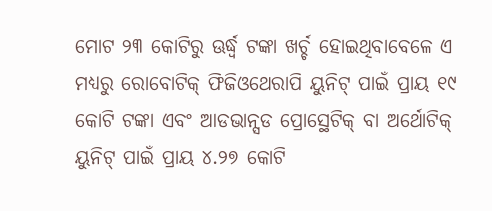ମୋଟ ୨୩ କୋଟିରୁ ଊର୍ଦ୍ଧ୍ୱ ଟଙ୍କା ଖର୍ଚ୍ଚ ହୋଇଥିବାବେଳେ ଏ ମଧ୍ୟରୁ ରୋବୋଟିକ୍ ଫିଜିଓଥେରାପି ୟୁନିଟ୍ ପାଇଁ ପ୍ରାୟ ୧୯ କୋଟି ଟଙ୍କା ଏବଂ ଆଡଭାନ୍ସଡ ପ୍ରୋସ୍ଥେଟିକ୍ ବା ଅର୍ଥୋଟିକ୍ ୟୁନିଟ୍ ପାଇଁ ପ୍ରାୟ ୪.୨୭ କୋଟି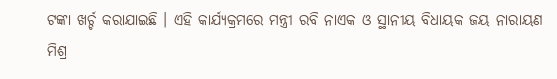ଟଙ୍କା ଖର୍ଚ୍ଚ କରାଯାଇଛି । ଏହି କାର୍ଯ୍ୟକ୍ରମରେ ମନ୍ତ୍ରୀ ରବି ନାଏକ ଓ ସ୍ଥାନୀୟ ବିଧାୟକ ଜୟ ନାରାୟଣ ମିଶ୍ର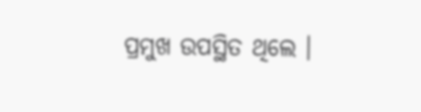ପ୍ରମୁଖ ଉପସ୍ଥିତ ଥିଲେ ।